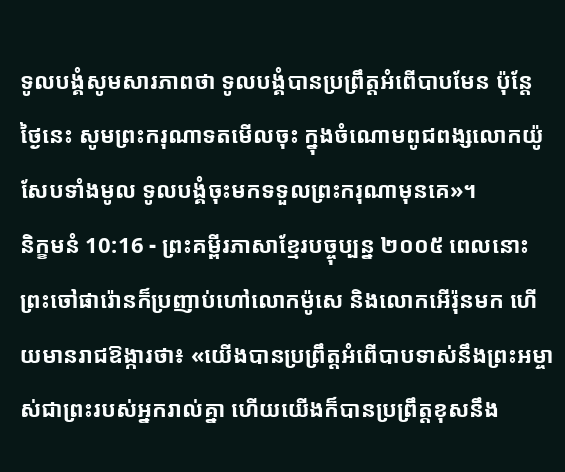ទូលបង្គំសូមសារភាពថា ទូលបង្គំបានប្រព្រឹត្តអំពើបាបមែន ប៉ុន្តែ ថ្ងៃនេះ សូមព្រះករុណាទតមើលចុះ ក្នុងចំណោមពូជពង្សលោកយ៉ូសែបទាំងមូល ទូលបង្គំចុះមកទទួលព្រះករុណាមុនគេ»។
និក្ខមនំ 10:16 - ព្រះគម្ពីរភាសាខ្មែរបច្ចុប្បន្ន ២០០៥ ពេលនោះ ព្រះចៅផារ៉ោនក៏ប្រញាប់ហៅលោកម៉ូសេ និងលោកអើរ៉ុនមក ហើយមានរាជឱង្ការថា៖ «យើងបានប្រព្រឹត្តអំពើបាបទាស់នឹងព្រះអម្ចាស់ជាព្រះរបស់អ្នករាល់គ្នា ហើយយើងក៏បានប្រព្រឹត្តខុសនឹង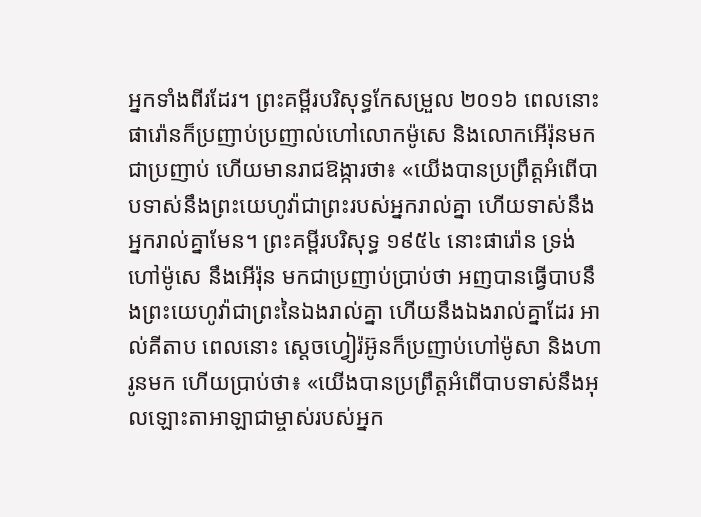អ្នកទាំងពីរដែរ។ ព្រះគម្ពីរបរិសុទ្ធកែសម្រួល ២០១៦ ពេលនោះ ផារ៉ោនក៏ប្រញាប់ប្រញាល់ហៅលោកម៉ូសេ និងលោកអើរ៉ុនមកជាប្រញាប់ ហើយមានរាជឱង្ការថា៖ «យើងបានប្រព្រឹត្តអំពើបាបទាស់នឹងព្រះយេហូវ៉ាជាព្រះរបស់អ្នករាល់គ្នា ហើយទាស់នឹងអ្នករាល់គ្នាមែន។ ព្រះគម្ពីរបរិសុទ្ធ ១៩៥៤ នោះផារ៉ោន ទ្រង់ហៅម៉ូសេ នឹងអើរ៉ុន មកជាប្រញាប់ប្រាប់ថា អញបានធ្វើបាបនឹងព្រះយេហូវ៉ាជាព្រះនៃឯងរាល់គ្នា ហើយនឹងឯងរាល់គ្នាដែរ អាល់គីតាប ពេលនោះ ស្តេចហ្វៀរ៉អ៊ូនក៏ប្រញាប់ហៅម៉ូសា និងហារូនមក ហើយប្រាប់ថា៖ «យើងបានប្រព្រឹត្តអំពើបាបទាស់នឹងអុលឡោះតាអាឡាជាម្ចាស់របស់អ្នក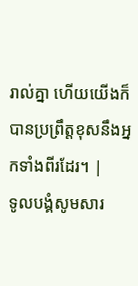រាល់គ្នា ហើយយើងក៏បានប្រព្រឹត្តខុសនឹងអ្នកទាំងពីរដែរ។ |
ទូលបង្គំសូមសារ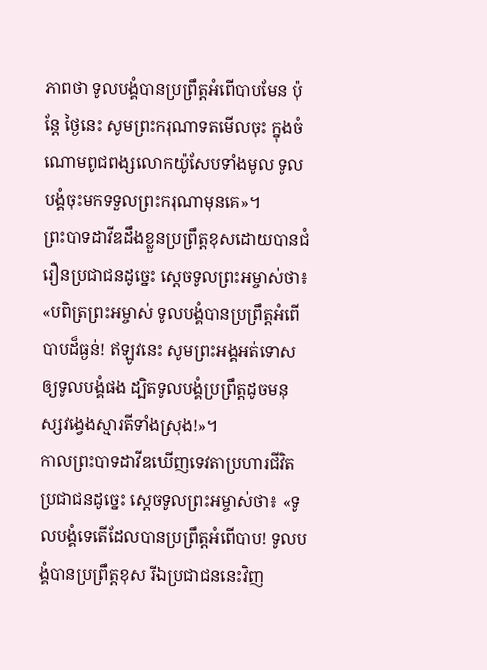ភាពថា ទូលបង្គំបានប្រព្រឹត្តអំពើបាបមែន ប៉ុន្តែ ថ្ងៃនេះ សូមព្រះករុណាទតមើលចុះ ក្នុងចំណោមពូជពង្សលោកយ៉ូសែបទាំងមូល ទូលបង្គំចុះមកទទួលព្រះករុណាមុនគេ»។
ព្រះបាទដាវីឌដឹងខ្លួនប្រព្រឹត្តខុសដោយបានជំរឿនប្រជាជនដូច្នេះ ស្ដេចទូលព្រះអម្ចាស់ថា៖ «បពិត្រព្រះអម្ចាស់ ទូលបង្គំបានប្រព្រឹត្តអំពើបាបដ៏ធ្ងន់! ឥឡូវនេះ សូមព្រះអង្គអត់ទោសឲ្យទូលបង្គំផង ដ្បិតទូលបង្គំប្រព្រឹត្តដូចមនុស្សវង្វេងស្មារតីទាំងស្រុង!»។
កាលព្រះបាទដាវីឌឃើញទេវតាប្រហារជីវិតប្រជាជនដូច្នេះ ស្ដេចទូលព្រះអម្ចាស់ថា៖ «ទូលបង្គំទេតើដែលបានប្រព្រឹត្តអំពើបាប! ទូលបង្គំបានប្រព្រឹត្តខុស រីឯប្រជាជននេះវិញ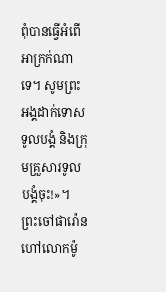ពុំបានធ្វើអំពើអាក្រក់ណាទេ។ សូមព្រះអង្គដាក់ទោសទូលបង្គំ និងក្រុមគ្រួសារទូលបង្គំចុះ!»។
ព្រះចៅផារ៉ោនហៅលោកម៉ូ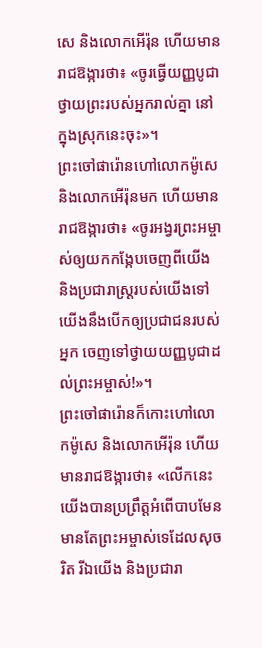សេ និងលោកអើរ៉ុន ហើយមានរាជឱង្ការថា៖ «ចូរធ្វើយញ្ញបូជាថ្វាយព្រះរបស់អ្នករាល់គ្នា នៅក្នុងស្រុកនេះចុះ»។
ព្រះចៅផារ៉ោនហៅលោកម៉ូសេ និងលោកអើរ៉ុនមក ហើយមានរាជឱង្ការថា៖ «ចូរអង្វរព្រះអម្ចាស់ឲ្យយកកង្កែបចេញពីយើង និងប្រជារាស្ដ្ររបស់យើងទៅ យើងនឹងបើកឲ្យប្រជាជនរបស់អ្នក ចេញទៅថ្វាយយញ្ញបូជាដល់ព្រះអម្ចាស់!»។
ព្រះចៅផារ៉ោនក៏កោះហៅលោកម៉ូសេ និងលោកអើរ៉ុន ហើយមានរាជឱង្ការថា៖ «លើកនេះ យើងបានប្រព្រឹត្តអំពើបាបមែន មានតែព្រះអម្ចាស់ទេដែលសុចរិត រីឯយើង និងប្រជារា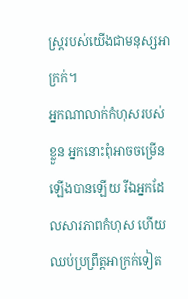ស្ដ្ររបស់យើងជាមនុស្សអាក្រក់។
អ្នកណាលាក់កំហុសរបស់ខ្លួន អ្នកនោះពុំអាចចម្រើនឡើងបានឡើយ រីឯអ្នកដែលសារភាពកំហុស ហើយឈប់ប្រព្រឹត្តអាក្រក់ទៀត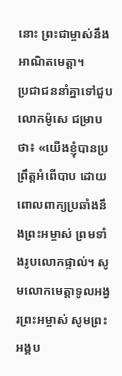នោះ ព្រះជាម្ចាស់នឹងអាណិតមេត្តា។
ប្រជាជននាំគ្នាទៅជួបលោកម៉ូសេ ជម្រាបថា៖ «យើងខ្ញុំបានប្រព្រឹត្តអំពើបាប ដោយពោលពាក្យប្រឆាំងនឹងព្រះអម្ចាស់ ព្រមទាំងរូបលោកផ្ទាល់។ សូមលោកមេត្តាទូលអង្វរព្រះអម្ចាស់ សូមព្រះអង្គប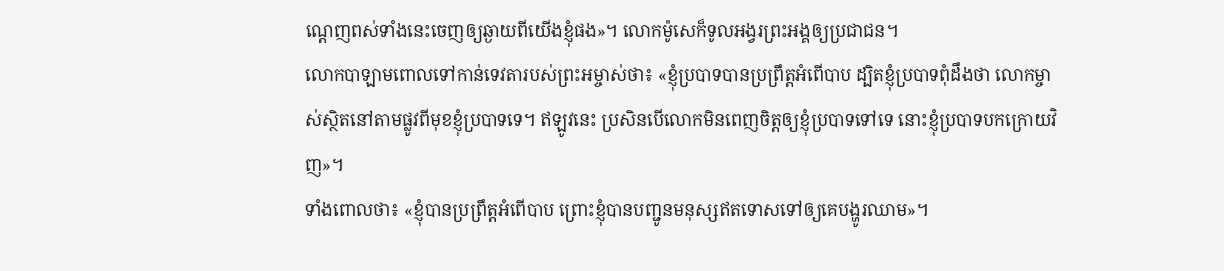ណ្ដេញពស់ទាំងនេះចេញឲ្យឆ្ងាយពីយើងខ្ញុំផង»។ លោកម៉ូសេក៏ទូលអង្វរព្រះអង្គឲ្យប្រជាជន។
លោកបាឡាមពោលទៅកាន់ទេវតារបស់ព្រះអម្ចាស់ថា៖ «ខ្ញុំប្របាទបានប្រព្រឹត្តអំពើបាប ដ្បិតខ្ញុំប្របាទពុំដឹងថា លោកម្ចាស់ស្ថិតនៅតាមផ្លូវពីមុខខ្ញុំប្របាទទេ។ ឥឡូវនេះ ប្រសិនបើលោកមិនពេញចិត្តឲ្យខ្ញុំប្របាទទៅទេ នោះខ្ញុំប្របាទបកក្រោយវិញ»។
ទាំងពោលថា៖ «ខ្ញុំបានប្រព្រឹត្តអំពើបាប ព្រោះខ្ញុំបានបញ្ជូនមនុស្សឥតទោសទៅឲ្យគេបង្ហូរឈាម»។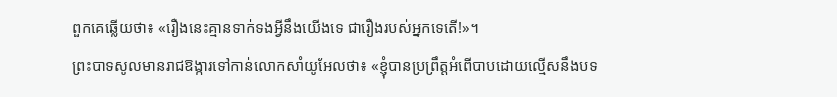ពួកគេឆ្លើយថា៖ «រឿងនេះគ្មានទាក់ទងអ្វីនឹងយើងទេ ជារឿងរបស់អ្នកទេតើ!»។
ព្រះបាទសូលមានរាជឱង្ការទៅកាន់លោកសាំយូអែលថា៖ «ខ្ញុំបានប្រព្រឹត្តអំពើបាបដោយល្មើសនឹងបទ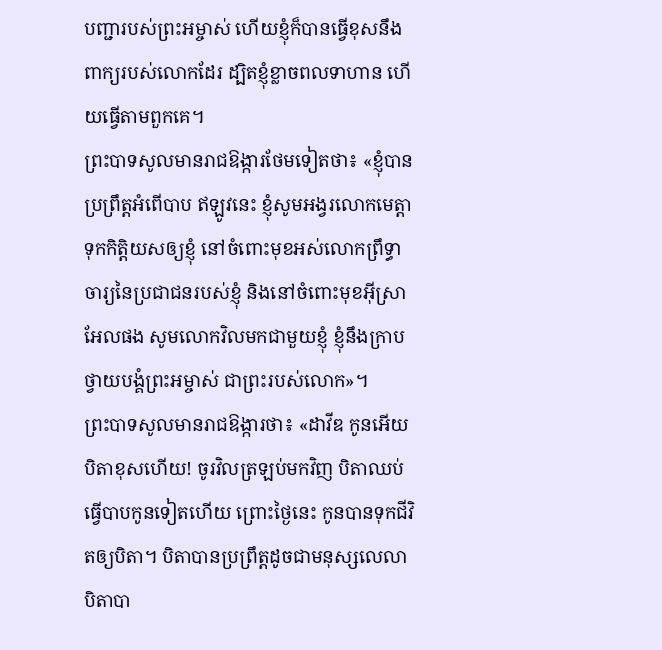បញ្ជារបស់ព្រះអម្ចាស់ ហើយខ្ញុំក៏បានធ្វើខុសនឹងពាក្យរបស់លោកដែរ ដ្បិតខ្ញុំខ្លាចពលទាហាន ហើយធ្វើតាមពួកគេ។
ព្រះបាទសូលមានរាជឱង្ការថែមទៀតថា៖ «ខ្ញុំបានប្រព្រឹត្តអំពើបាប ឥឡូវនេះ ខ្ញុំសូមអង្វរលោកមេត្តាទុកកិត្តិយសឲ្យខ្ញុំ នៅចំពោះមុខអស់លោកព្រឹទ្ធាចារ្យនៃប្រជាជនរបស់ខ្ញុំ និងនៅចំពោះមុខអ៊ីស្រាអែលផង សូមលោកវិលមកជាមួយខ្ញុំ ខ្ញុំនឹងក្រាបថ្វាយបង្គំព្រះអម្ចាស់ ជាព្រះរបស់លោក»។
ព្រះបាទសូលមានរាជឱង្ការថា៖ «ដាវីឌ កូនអើយ បិតាខុសហើយ! ចូរវិលត្រឡប់មកវិញ បិតាឈប់ធ្វើបាបកូនទៀតហើយ ព្រោះថ្ងៃនេះ កូនបានទុកជីវិតឲ្យបិតា។ បិតាបានប្រព្រឹត្តដូចជាមនុស្សលេលា បិតាបា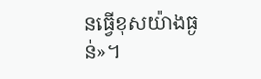នធ្វើខុសយ៉ាងធ្ងន់»។